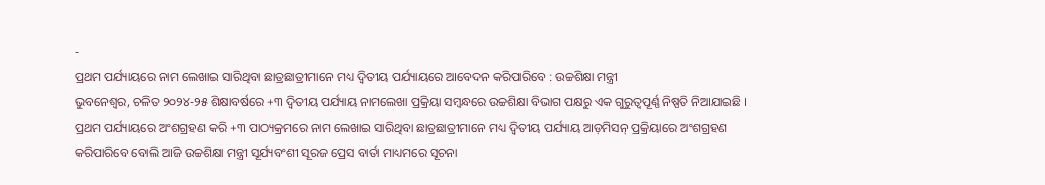-
ପ୍ରଥମ ପର୍ଯ୍ୟାୟରେ ନାମ ଲେଖାଇ ସାରିଥିବା ଛାତ୍ରଛାତ୍ରୀମାନେ ମଧ୍ୟ ଦ୍ୱିତୀୟ ପର୍ଯ୍ୟାୟରେ ଆବେଦନ କରିପାରିବେ : ଉଚ୍ଚଶିକ୍ଷା ମନ୍ତ୍ରୀ
ଭୁବନେଶ୍ୱର, ଚଳିତ ୨୦୨୪-୨୫ ଶିକ୍ଷାବର୍ଷରେ +୩ ଦ୍ୱିତୀୟ ପର୍ଯ୍ୟାୟ ନାମଲେଖା ପ୍ରକ୍ରିୟା ସମ୍ବନ୍ଧରେ ଉଚ୍ଚଶିକ୍ଷା ବିଭାଗ ପକ୍ଷରୁ ଏକ ଗୁରୁତ୍ୱପୂର୍ଣ୍ଣ ନିଷ୍ପତି ନିଆଯାଇଛି । ପ୍ରଥମ ପର୍ଯ୍ୟାୟରେ ଅଂଶଗ୍ରହଣ କରି +୩ ପାଠ୍ୟକ୍ରମରେ ନାମ ଲେଖାଇ ସାରିଥିବା ଛାତ୍ରଛାତ୍ରୀମାନେ ମଧ୍ୟ ଦ୍ୱିତୀୟ ପର୍ଯ୍ୟାୟ ଆଡ଼ମିସନ୍ ପ୍ରକ୍ରିୟାରେ ଅଂଶଗ୍ରହଣ କରିପାରିବେ ବୋଲି ଆଜି ଉଚ୍ଚଶିକ୍ଷା ମନ୍ତ୍ରୀ ସୂର୍ଯ୍ୟବଂଶୀ ସୂରଜ ପ୍ରେସ ବାର୍ତା ମାଧ୍ୟମରେ ସୂଚନା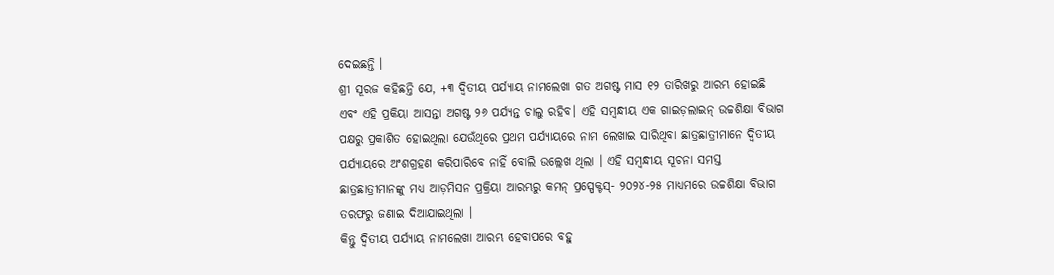ଦେଇଛନ୍ତି ।
ଶ୍ରୀ ସୂରଜ କହିଛନ୍ତି ଯେ, +୩ ଦ୍ୱିତୀୟ ପର୍ଯ୍ୟାୟ ନାମଲେଖା ଗତ ଅଗଷ୍ଟ ମାସ ୧୨ ତାରିଖରୁ ଆରମ୍ଭ ହୋଇଛି ଏବଂ ଏହି ପ୍ରକିୟା ଆସନ୍ତା ଅଗଷ୍ଟ ୨୬ ପର୍ଯ୍ୟନ୍ତ ଚାଲୁ ରହିବ। ଏହି ସମ୍ବନ୍ଧୀୟ ଏକ ଗାଇଡ଼ଲାଇନ୍ ଉଚ୍ଚଶିକ୍ଷା ବିଭାଗ ପକ୍ଷରୁ ପ୍ରକାଶିତ ହୋଇଥିଲା ଯେଉଁଥିରେ ପ୍ରଥମ ପର୍ଯ୍ୟାୟରେ ନାମ ଲେଖାଇ ସାରିଥିବା ଛାତ୍ରଛାତ୍ରୀମାନେ ଦ୍ୱିତୀୟ ପର୍ଯ୍ୟାୟରେ ଅଂଶଗ୍ରହଣ କରିପାରିବେ ନାହିଁ ବୋଲି ଉଲ୍ଲେଖ ଥିଲା । ଏହି ସମ୍ବନ୍ଧୀୟ ସୂଚନା ସମସ୍ତ ଛାତ୍ରଛାତ୍ରୀମାନଙ୍କୁ ମଧ୍ୟ ଆଡ଼ମିସନ ପ୍ରକ୍ରିୟା ଆରମ୍ଭରୁ କମନ୍ ପ୍ରସ୍ପେକ୍ଟସ୍- ୨୦୨୪-୨୫ ମାଧ୍ୟମରେ ଉଚ୍ଚଶିକ୍ଷା ବିଭାଗ ତରଫରୁ ଜଣାଇ ଦିଆଯାଇଥିଲା ।
କିନ୍ତୁ ଦ୍ୱିତୀୟ ପର୍ଯ୍ୟାୟ ନାମଲେଖା ଆରମ୍ଭ ହେବାପରେ ବହୁ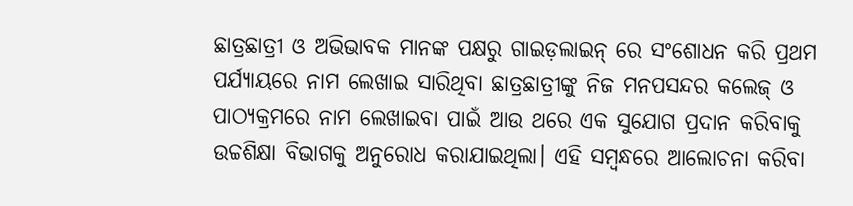ଛାତ୍ରଛାତ୍ରୀ ଓ ଅଭିଭାବକ ମାନଙ୍କ ପକ୍ଷରୁ ଗାଇଡ଼ଲାଇନ୍ ରେ ସଂଶୋଧନ କରି ପ୍ରଥମ ପର୍ଯ୍ୟାୟରେ ନାମ ଲେଖାଇ ସାରିଥିବା ଛାତ୍ରଛାତ୍ରୀଙ୍କୁ ନିଜ ମନପସନ୍ଦର କଲେଜ୍ ଓ ପାଠ୍ୟକ୍ରମରେ ନାମ ଲେଖାଇବା ପାଇଁ ଆଉ ଥରେ ଏକ ସୁଯୋଗ ପ୍ରଦାନ କରିବାକୁ ଉଚ୍ଚଶିକ୍ଷା ବିଭାଗକୁ ଅନୁରୋଧ କରାଯାଇଥିଲା। ଏହି ସମ୍ବନ୍ଧରେ ଆଲୋଚନା କରିବା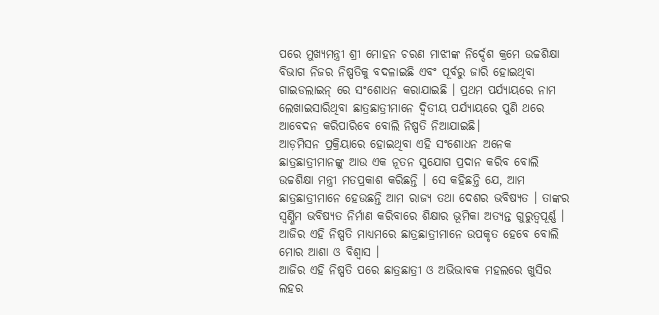ପରେ ମୁଖ୍ୟମନ୍ତ୍ରୀ ଶ୍ରୀ ମୋହନ ଚରଣ ମାଝୀଙ୍କ ନିର୍ଦ୍ଦେଶ କ୍ରମେ ଉଚ୍ଚଶିକ୍ଷା ବିଭାଗ ନିଜର ନିଷ୍ପତିକୁ ବଦଳାଇଛି ଏବଂ ପୂର୍ବରୁ ଜାରି ହୋଇଥିବା ଗାଇଡଲାଇନ୍ ରେ ସଂଶୋଧନ କରାଯାଇଛି । ପ୍ରଥମ ପର୍ଯ୍ୟାୟରେ ନାମ ଲେଖାଇସାରିଥିବା ଛାତ୍ରଛାତ୍ରୀମାନେ ଦ୍ୱିତୀୟ ପର୍ଯ୍ୟାୟରେ ପୁଣି ଥରେ ଆବେଦନ କରିପାରିବେ ବୋଲି ନିଷ୍ପତି ନିଆଯାଇଛି।
ଆଡ଼ମିସନ ପ୍ରକ୍ରିୟାରେ ହୋଇଥିବା ଏହି ସଂଶୋଧନ ଅନେକ ଛାତ୍ରଛାତ୍ରୀମାନଙ୍କୁ ଆଉ ଏକ ନୂତନ ସୁଯୋଗ ପ୍ରଦାନ କରିବ ବୋଲି ଉଚ୍ଚଶିକ୍ଷା ମନ୍ତ୍ରୀ ମତପ୍ରକାଶ କରିଛନ୍ତି । ସେ କହିଛନ୍ତି ଯେ, ଆମ ଛାତ୍ରଛାତ୍ରୀମାନେ ହେଉଛନ୍ତି ଆମ ରାଜ୍ୟ ତଥା ଦେଶର ଭବିଷ୍ୟତ । ତାଙ୍କର ସ୍ୱର୍ଣ୍ଣିମ ଭବିଷ୍ୟତ ନିର୍ମାଣ କରିବାରେ ଶିକ୍ଷାର ଭୂମିକା ଅତ୍ୟନ୍ତ ଗୁରୁତ୍ୱପୂର୍ଣ୍ଣ । ଆଜିର ଏହି ନିଷ୍ପତି ମାଧ୍ୟମରେ ଛାତ୍ରଛାତ୍ରୀମାନେ ଉପକୃତ ହେବେ ବୋଲି ମୋର ଆଶା ଓ ବିଶ୍ୱାସ ।
ଆଜିର ଏହି ନିଷ୍ପତି ପରେ ଛାତ୍ରଛାତ୍ରୀ ଓ ଅଭିଭାବକ ମହଲରେ ଖୁସିର ଲହର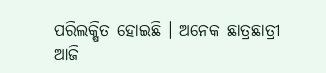ପରିଲକ୍ଷିତ ହୋଇଛି । ଅନେକ ଛାତ୍ରଛାତ୍ରୀ ଆଜି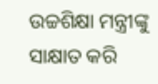ଉଚ୍ଚଶିକ୍ଷା ମନ୍ତ୍ରୀଙ୍କୁ ସାକ୍ଷାତ କରି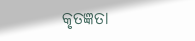କୃତଜ୍ଞତା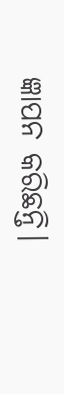ଜ୍ଞାପନ କରିଛନ୍ତି।